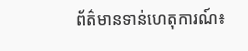ព័ត៌មានទាន់ហេតុការណ៍៖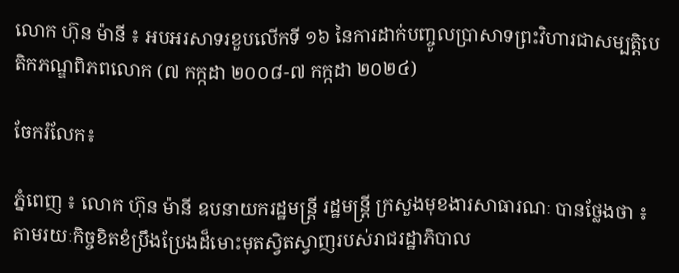លោក ហ៊ុន ម៉ានី ៖ អបអរសាទរខួបលើកទី ១៦ នៃការដាក់បញ្ចូលប្រាសាទព្រះវិហារជាសម្បត្តិបេតិកភណ្ឌពិភពលោក (៧ កក្កដា ២០០៨-៧ កក្កដា ២០២៤)

ចែករំលែក៖

ភ្នំពេញ ៖ លោក ហ៊ុន ម៉ានី ឧបនាយករដ្ឋមន្ត្រី រដ្ឋមន្ត្រី ក្រសួងមុខងារសាធារណៈ បានថ្លែងថា ៖ តាមរយៈកិច្ចខិតខំប្រឹងប្រែងដ៏មោះមុតស្វិតស្វាញរបស់រាជរដ្ឋាភិបាល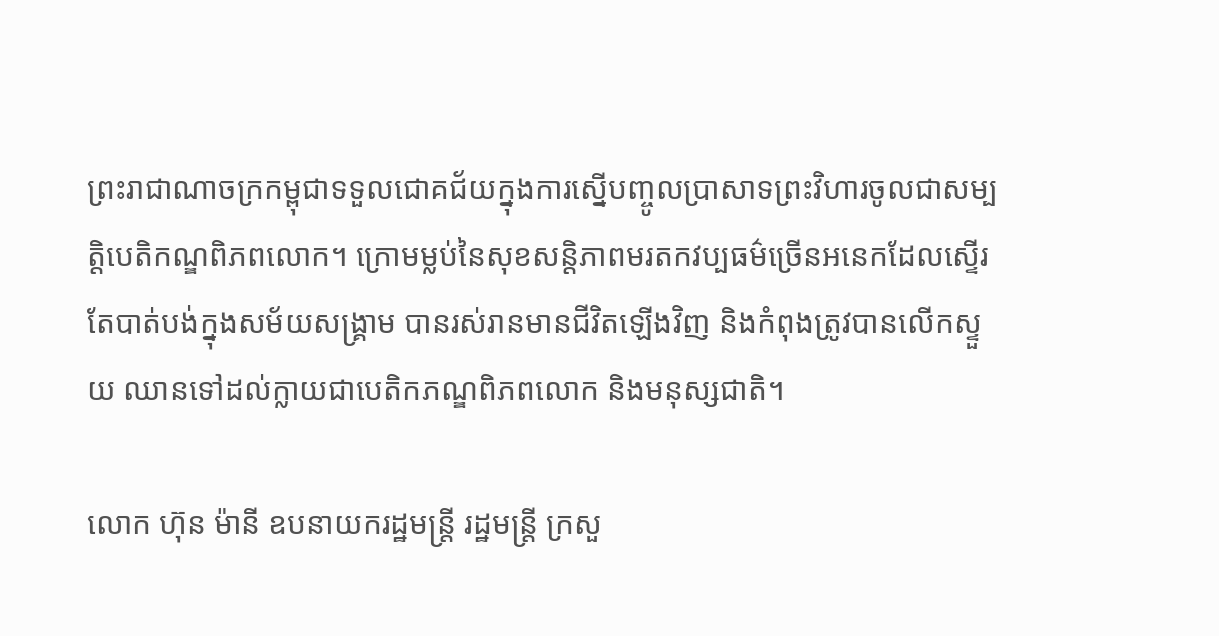ព្រះរាជាណាចក្រកម្ពុជាទទួលជោគជ័យក្នុងការស្នើបញ្ចូលប្រាសាទព្រះវិហារចូលជាសម្បត្តិបេតិកណ្ឌពិភពលោក។ ក្រោមម្លប់នៃសុខសន្តិភាពមរតកវប្បធម៌ច្រើនអនេកដែលស្ទើរតែបាត់បង់ក្នុងសម័យសង្រ្គាម បានរស់រានមានជីវិតឡើងវិញ និងកំពុងត្រូវបានលើកស្ទួយ ឈានទៅដល់ក្លាយជាបេតិកភណ្ឌពិភពលោក និងមនុស្សជាតិ។

លោក ហ៊ុន ម៉ានី ឧបនាយករដ្ឋមន្ត្រី រដ្ឋមន្ត្រី ក្រសួ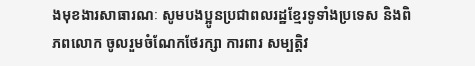ងមុខងារសាធារណៈ សូមបងប្អូនប្រជាពលរដ្ឋខ្មែរទូទាំងប្រទេស និងពិភពលោក ចូលរួមចំណែកថែរក្សា ការពារ សម្បត្តិវ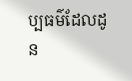ប្បធម៌ដែលដូន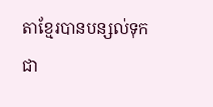តាខ្មែរបានបន្សល់ទុកជា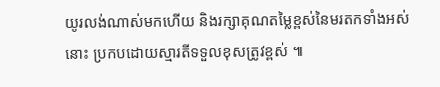យូរលង់ណាស់មកហើយ និងរក្សាគុណតម្លៃខ្ពស់នៃមរតកទាំងអស់នោះ ប្រកបដោយស្មារតីទទួលខុសត្រូវខ្ពស់ ៕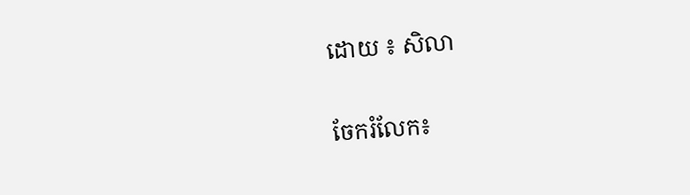ដោយ ៖ សិលា


ចែករំលែក៖